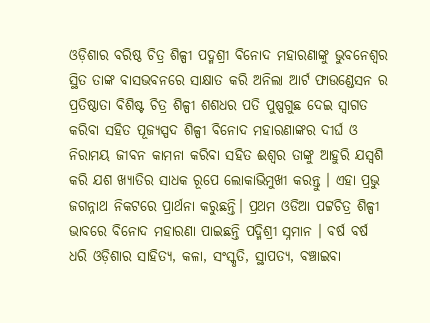ଓଡ଼ିଶାର ବରିଷ୍ଠ ଚିତ୍ର ଶିଳ୍ପୀ ପଦ୍ମଶ୍ରୀ ବିନୋଦ ମହାରଣାଙ୍କୁ ଭୁବନେଶ୍ୱର ସ୍ଥିତ ତାଙ୍କ ବାସଭବନରେ ସାକ୍ଷାତ କରି ଅନିଲା ଆର୍ଟ ଫାଉଣ୍ଡେସନ ର ପ୍ରତିଷ୍ଠାତା ବିଶିଷ୍ଟ ଚିତ୍ର ଶିଳ୍ପୀ ଶଶଧର ପତି ପୁଷ୍ପଗୁଛ ଦେଇ ସ୍ବାଗତ କରିବା ସହିତ ପୂଜ୍ୟସ୍ପଦ ଶିଳ୍ପୀ ବିନୋଦ ମହାରଣାଙ୍କର ଦୀର୍ଘ ଓ ନିରାମୟ ଜୀବନ କାମନା କରିବା ସହିତ ଈଶ୍ୱର ତାଙ୍କୁ ଆହୁରି ଯସ୍ଵଶି କରି ଯଶ ଖ୍ୟାତିର ସାଧକ ରୂପେ ଲୋକାଭିମୁଖୀ କରନ୍ତୁ । ଏହା ପ୍ରଭୁ ଜଗନ୍ନାଥ ନିକଟରେ ପ୍ରାର୍ଥନା କରୁଛନ୍ତି। ପ୍ରଥମ ଓଡିଆ ପଟ୍ଟଚିତ୍ର ଶିଳ୍ପୀ ଭାବରେ ବିନୋଦ ମହାରଣା ପାଇଛନ୍ତି ପଦ୍ମିଶ୍ରୀ ସ୍ନମାନ । ବର୍ଷ ବର୍ଷ ଧରି ଓଡ଼ିଶାର ସାହିତ୍ୟ, କଳା, ସଂସ୍କୃତି, ସ୍ଥାପତ୍ୟ, ବଞ୍ଚାଇବା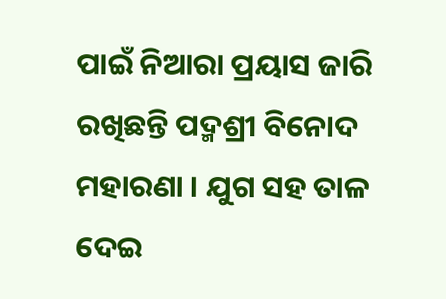ପାଇଁ ନିଆରା ପ୍ରୟାସ ଜାରି ରଖିଛନ୍ତି ପଦ୍ମଶ୍ରୀ ବିନୋଦ ମହାରଣା । ଯୁଗ ସହ ତାଳ ଦେଇ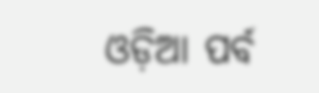ଓଡ଼ିଆ ପର୍ବ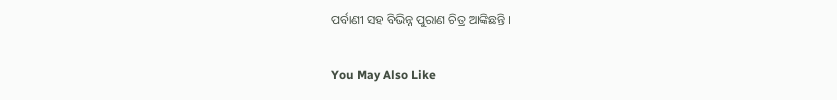ପର୍ବାଣୀ ସହ ବିଭିନ୍ନ ପୁରାଣ ଚିତ୍ର ଆଙ୍କିଛନ୍ତି ।

You May Also Like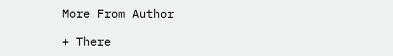More From Author

+ There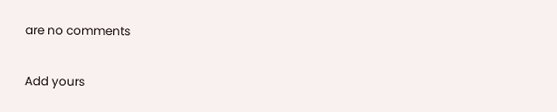are no comments

Add yours